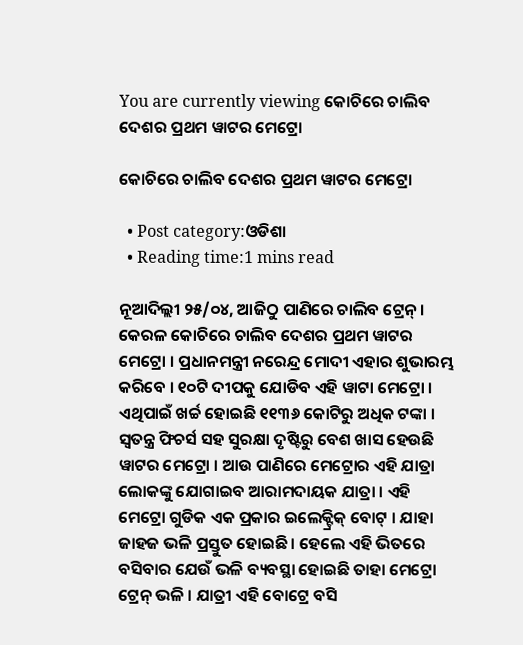You are currently viewing କୋଚିରେ ଚାଲିବ ଦେଶର ପ୍ରଥମ ୱାଟର ମେଟ୍ରୋ

କୋଚିରେ ଚାଲିବ ଦେଶର ପ୍ରଥମ ୱାଟର ମେଟ୍ରୋ

  • Post category:ଓଡିଶା
  • Reading time:1 mins read

ନୂଆଦିଲ୍ଲୀ ୨୫/୦୪, ଆଜିଠୁ ପାଣିରେ ଚାଲିବ ଟ୍ରେନ୍ । କେରଳ କୋଚିରେ ଚାଲିବ ଦେଶର ପ୍ରଥମ ୱାଟର ମେଟ୍ରୋ । ପ୍ରଧାନମନ୍ତ୍ରୀ ନରେନ୍ଦ୍ର ମୋଦୀ ଏହାର ଶୁଭାରମ୍ଭ କରିବେ । ୧୦ଟି ଦୀପକୁ ଯୋଡିବ ଏହି ୱାଟା ମେଟ୍ରୋ । ଏଥିପାଇଁ ଖର୍ଚ୍ଚ ହୋଇଛି ୧୧୩୬ କୋଟିରୁ ଅଧିକ ଟଙ୍କା । ସ୍ୱତନ୍ତ୍ର ଫିଚର୍ସ ସହ ସୁରକ୍ଷା ଦୃଷ୍ଟିରୁ ବେଶ ଖାସ ହେଉଛି ୱାଟର ମେଟ୍ରୋ । ଆଉ ପାଣିରେ ମେଟ୍ରୋର ଏହି ଯାତ୍ରା ଲୋକଙ୍କୁ ଯୋଗାଇବ ଆରାମଦାୟକ ଯାତ୍ରା । ଏହି ମେଟ୍ରୋ ଗୁଡିକ ଏକ ପ୍ରକାର ଇଲେକ୍ଟ୍ରିକ୍ ବୋଟ୍ । ଯାହା ଜାହଜ ଭଳି ପ୍ରସ୍ତୁତ ହୋଇଛି । ହେଲେ ଏହି ଭିତରେ ବସିବାର ଯେଉଁ ଭଳି ବ୍ୟବସ୍ଥା ହୋଇଛି ତାହା ମେଟ୍ରୋ ଟ୍ରେନ୍ ଭଳି । ଯାତ୍ରୀ ଏହି ବୋଟ୍ରେ ବସି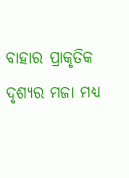ବାହାର ପ୍ରାକୃତିକ ଦୃଶ୍ୟର ମଜା ମଧ୍ୟ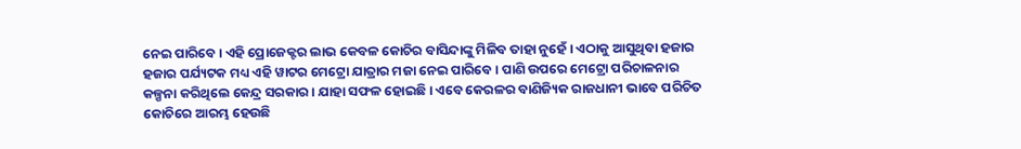ନେଇ ପାରିବେ । ଏହି ପ୍ରୋଜେକ୍ଟର ଲାଭ କେବଳ କୋଚିର ବାସିନ୍ଦାଙ୍କୁ ମିଳିବ ତାହା ନୁହେଁ । ଏଠାକୁ ଆସୁଥିବା ହଜାର ହଜାର ପର୍ଯ୍ୟଟକ ମଧ୍ୟ ଏହି ୱାଟର ମେଟ୍ରୋ ଯାତ୍ରାର ମଜା ନେଇ ପାରିବେ । ପାଣି ଉପରେ ମେଟ୍ରୋ ପରିଚାଳନାର କଳ୍ପନା କରିଥିଲେ କେନ୍ଦ୍ର ସରକାର । ଯାହା ସଫଳ ହୋଇଛି । ଏବେ କେରଳର ବାଣିଜ୍ୟିକ ରାଜଧାନୀ ଭାବେ ପରିଚିତ କୋଚିରେ ଆରମ୍ଭ ହେଉଛି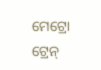ମେଟ୍ରୋ ଟ୍ରେନ୍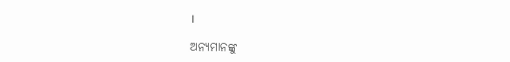।

ଅନ୍ୟମାନଙ୍କୁ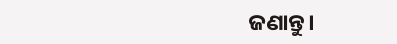ଜଣାନ୍ତୁ।